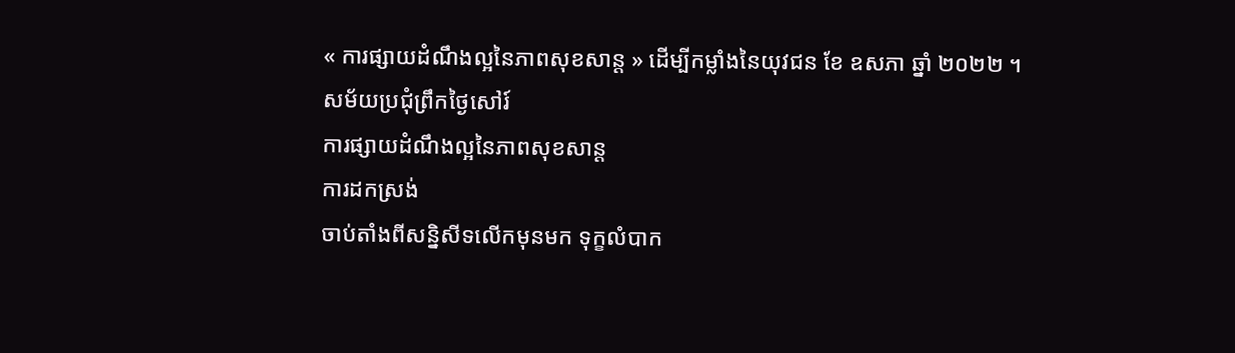« ការផ្សាយដំណឹងល្អនៃភាពសុខសាន្ដ » ដើម្បីកម្លាំងនៃយុវជន ខែ ឧសភា ឆ្នាំ ២០២២ ។
សម័យប្រជុំព្រឹកថ្ងៃសៅរ៍
ការផ្សាយដំណឹងល្អនៃភាពសុខសាន្ដ
ការដកស្រង់
ចាប់តាំងពីសន្និសីទលើកមុនមក ទុក្ខលំបាក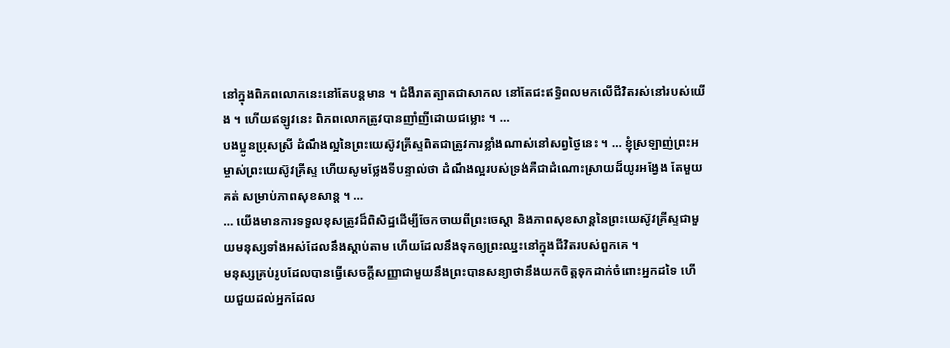នៅក្នុងពិភពលោកនេះនៅតែបន្តមាន ។ ជំងឺរាតត្បាតជាសាកល នៅតែជះឥទ្ធិពលមកលើជីវិតរស់នៅរបស់យើង ។ ហើយឥឡូវនេះ ពិភពលោកត្រូវបានញាំញីដោយជម្លោះ ។ …
បងប្អូនប្រុសស្រី ដំណឹងល្អនៃព្រះយេស៊ូវគ្រីស្ទពិតជាត្រូវការខ្លាំងណាស់នៅសព្វថ្ងៃនេះ ។ … ខ្ញុំស្រឡាញ់ព្រះអម្ចាស់ព្រះយេស៊ូវគ្រីស្ទ ហើយសូមថ្លែងទីបន្ទាល់ថា ដំណឹងល្អរបស់ទ្រង់គឺជាដំណោះស្រាយដ៏យូរអង្វែង តែមួយគត់ សម្រាប់ភាពសុខសាន្ដ ។ …
… យើងមានការទទួលខុសត្រូវដ៏ពិសិដ្ឋដើម្បីចែកចាយពីព្រះចេស្ដា និងភាពសុខសាន្ដនៃព្រះយេស៊ូវគ្រីស្ទជាមួយមនុស្សទាំងអស់ដែលនឹងស្ដាប់តាម ហើយដែលនឹងទុកឲ្យព្រះឈ្នះនៅក្នុងជីវិតរបស់ពួកគេ ។
មនុស្សគ្រប់រូបដែលបានធ្វើសេចក្ដីសញ្ញាជាមួយនឹងព្រះបានសន្យាថានឹងយកចិត្ដទុកដាក់ចំពោះអ្នកដទៃ ហើយជួយដល់អ្នកដែល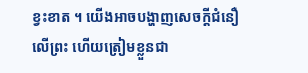ខ្វះខាត ។ យើងអាចបង្ហាញសេចក្តីជំនឿលើព្រះ ហើយត្រៀមខ្លួនជា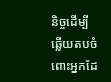និច្ចដើម្បីឆ្លើយតបចំពោះអ្នកដែ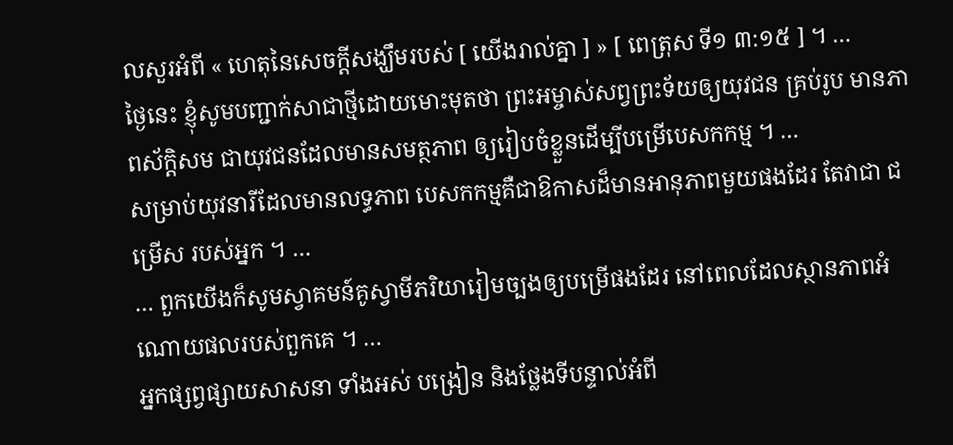លសួរអំពី « ហេតុនៃសេចក្ដីសង្ឃឹមរបស់ [ យើងរាល់គ្នា ] » [ ពេត្រុស ទី១ ៣:១៥ ] ។ …
ថ្ងៃនេះ ខ្ញុំសូមបញ្ជាក់សាជាថ្មីដោយមោះមុតថា ព្រះអម្ចាស់សព្វព្រះទ័យឲ្យយុវជន គ្រប់រូប មានភាពស័ក្ដិសម ជាយុវជនដែលមានសមត្ថភាព ឲ្យរៀបចំខ្លួនដើម្បីបម្រើបេសកកម្ម ។ …
សម្រាប់យុវនារីដែលមានលទ្ធភាព បេសកកម្មគឺជាឱកាសដ៏មានអានុភាពមួយផងដែរ តែវាជា ជម្រើស របស់អ្នក ។ …
… ពួកយើងក៏សូមស្វាគមន៍គូស្វាមីភរិយារៀមច្បងឲ្យបម្រើផងដែរ នៅពេលដែលស្ថានភាពអំណោយផលរបស់ពួកគេ ។ …
អ្នកផ្សព្វផ្សាយសាសនា ទាំងអស់ បង្រៀន និងថ្លែងទីបន្ទាល់អំពី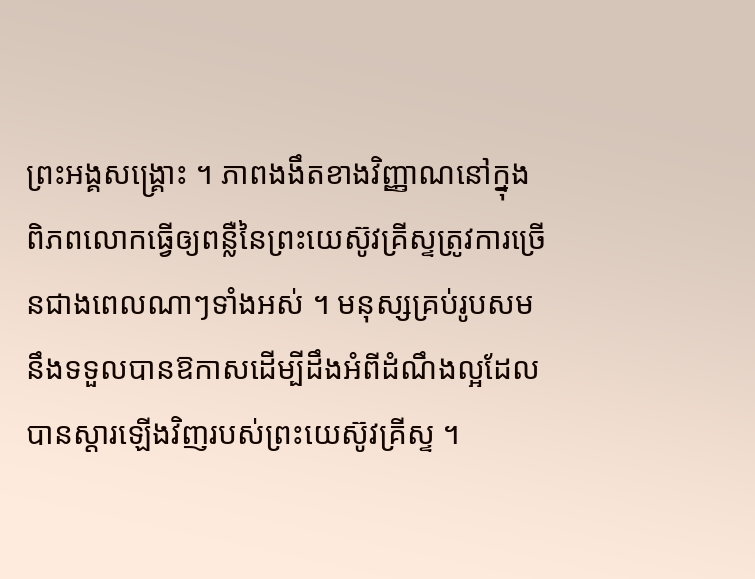ព្រះអង្គសង្គ្រោះ ។ ភាពងងឹតខាងវិញ្ញាណនៅក្នុងពិភពលោកធ្វើឲ្យពន្លឺនៃព្រះយេស៊ូវគ្រីស្ទត្រូវការច្រើនជាងពេលណាៗទាំងអស់ ។ មនុស្សគ្រប់រូបសមនឹងទទួលបានឱកាសដើម្បីដឹងអំពីដំណឹងល្អដែលបានស្ដារឡើងវិញរបស់ព្រះយេស៊ូវគ្រីស្ទ ។